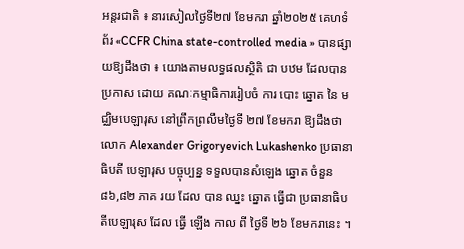អន្តរជាតិ ៖ នារសៀលថ្ងៃទី២៧ ខែមករា ឆ្នាំ២០២៥ គេហទំព័រ «CCFR China state-controlled media » បានផ្សាយឱ្យដឹងថា ៖ យោងតាមលទ្ធផលស្ថិតិ ជា បឋម ដែលបានប្រកាស ដោយ គណៈកម្មាធិការរៀបចំ ការ បោះ ឆ្នោត នៃ មជ្ឈិមបេឡារុស នៅព្រឹកព្រលឹមថ្ងៃទី ២៧ ខែមករា ឱ្យដឹងថា លោក Alexander Grigoryevich Lukashenko ប្រធានាធិបតី បេឡារុស បច្ចុប្បន្ន ទទួលបានសំឡេង ឆ្នោត ចំនួន ៨៦,៨២ ភាគ រយ ដែល បាន ឈ្នះ ឆ្នោត ធ្វើជា ប្រធានាធិបតីបេឡារុស ដែល ធ្វើ ឡើង កាល ពី ថ្ងៃទី ២៦ ខែមករានេះ ។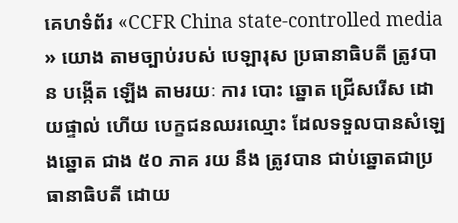គេហទំព័រ «CCFR China state-controlled media » យោង តាមច្បាប់របស់ បេឡារុស ប្រធានាធិបតី ត្រូវបាន បង្កើត ឡើង តាមរយៈ ការ បោះ ឆ្នោត ជ្រើសរើស ដោយផ្ទាល់ ហើយ បេក្ខជនឈរឈ្មោះ ដែលទទួលបានសំឡេងឆ្នោត ជាង ៥០ ភាគ រយ នឹង ត្រូវបាន ជាប់ឆ្នោតជាប្រធានាធិបតី ដោយ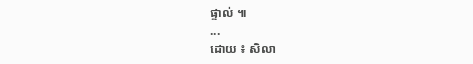ផ្ទាល់ ៕
...
ដោយ ៖ សិលា